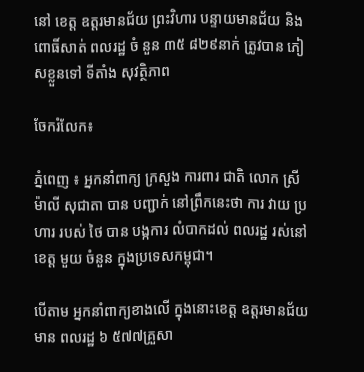នៅ ខេត្ត ឧត្តរមានជ័យ ព្រះវិហារ បន្ទាយមានជ័យ និង ពោធិ៍សាត់ ពលរដ្ឋ ចំ នួន ៣៥ ៨២៩នាក់ ត្រូវបាន ភៀសខ្លួនទៅ ទីតាំង សុវត្ថិភាព

ចែករំលែក៖

ភ្នំពេញ ៖ អ្នកនាំពាក្យ ក្រសួង ការពារ ជាតិ លោក ស្រី ម៉ាលី សុជាតា បាន បញ្ជាក់ នៅព្រឹកនេះថា ការ វាយ ប្រហារ របស់ ថៃ បាន បង្កការ លំបាកដល់ ពលរដ្ឋ រស់នៅ ខេត្ត មួយ ចំនួន ក្នុងប្រទេសកម្ពុជា។

បេីតាម អ្នកនាំពាក្យខាងលេី ក្នុងនោះខេត្ត ឧត្តរមានជ័យ មាន ពលរដ្ឋ ៦ ៥៧៧គ្រួសា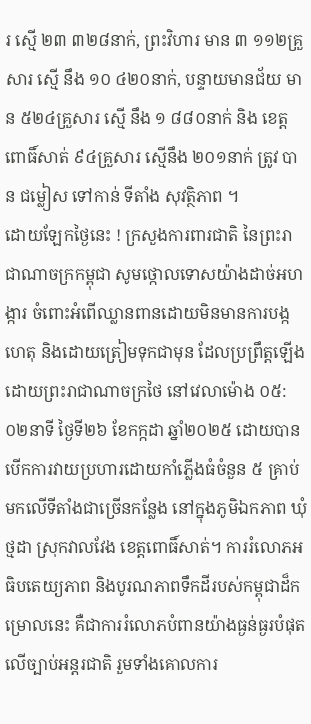រ ស្មេី ២៣ ៣២៨នាក់, ព្រះវិហារ មាន ៣ ១១២គ្រួសារ ស្មើ នឹង ១០ ៤២០នាក់, បន្ទាយមានជ័យ មាន ៥២៤គ្រួសារ ស្មើ នឹង ១ ៨៨០នាក់ និង ខេត្ត ពោធិ៍សាត់ ៩៤គ្រួសារ ស្មេីនឹង ២០១នាក់ ត្រូវ បាន ជម្លៀស ទៅកាន់ ទីតាំង សុវត្ថិភាព ។
ដោយឡែកថ្ងៃនេះ ! ក្រសួងការពារជាតិ នៃព្រះរាជាណាចក្រកម្ពុជា សូមថ្កោលទោសយ៉ាងដាច់អហង្ការ ចំពោះអំពើឈ្លានពានដោយមិនមានការបង្កហេតុ និងដោយត្រៀមទុកជាមុន ដែលប្រព្រឹត្តឡើងដោយព្រះរាជាណាចក្រថៃ នៅវេលាម៉ោង ០៥:០២នាទី ថ្ងៃទី២៦ ខែកក្កដា ឆ្នាំ២០២៥ ដោយបានបើកការវាយប្រហារដោយកាំភ្លើងធំចំនួន ៥ គ្រាប់ មកលើទីតាំងជាច្រើនកន្លែង នៅក្នុងភូមិឯកភាព ឃុំថ្មដា ស្រុកវាលវែង ខេត្តពោធិ៍សាត់។ ការរំលោភអធិបតេយ្យភាព និងបូរណភាពទឹកដីរបស់កម្ពុជាដ៏កម្រោលនេះ គឺជាការរំលោភបំពានយ៉ាងធ្ងន់ធ្ងរបំផុតលើច្បាប់អន្តរជាតិ រួមទាំងគោលការ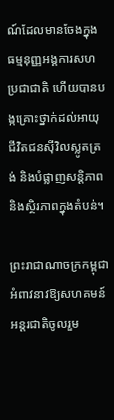ណ៍ដែលមានចែងក្នុងធម្មនុញ្ញអង្គការសហប្រជាជាតិ ហើយបានបង្កគ្រោះថ្នាក់ដល់អាយុជីវិតជនស៊ីវិលស្លូតត្រង់ និងបំផ្លាញសន្តិភាព និងស្ថិរភាពក្នុងតំបន់។

ព្រះរាជាណាចក្រកម្ពុជា អំពាវនាវឱ្យសហគមន៍អន្តរជាតិចូលរួម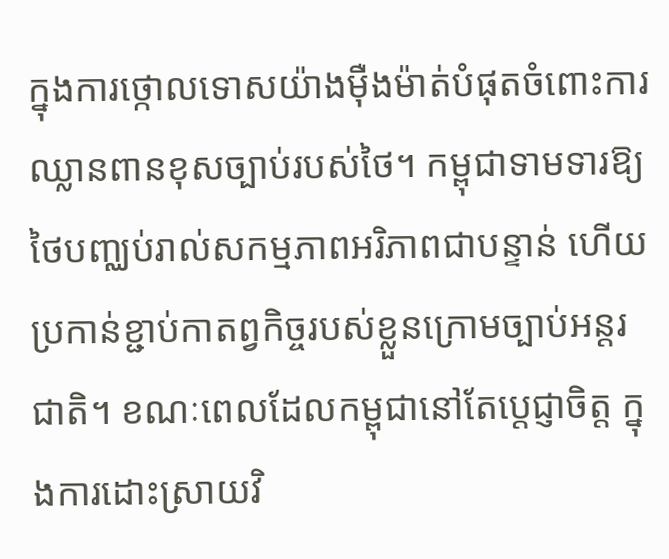ក្នុងការថ្កោលទោសយ៉ាងម៉ឺងម៉ាត់បំផុតចំពោះការឈ្លានពានខុសច្បាប់របស់ថៃ។ កម្ពុជាទាមទារឱ្យថៃបញ្ឈប់រាល់សកម្មភាពអរិភាពជាបន្ទាន់ ហើយប្រកាន់ខ្ជាប់កាតព្វកិច្ចរបស់ខ្លួនក្រោមច្បាប់អន្តរជាតិ។ ខណៈពេលដែលកម្ពុជានៅតែប្តេជ្ញាចិត្ត ក្នុងការដោះស្រាយវិ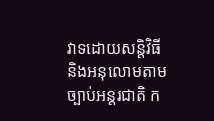វាទដោយសន្តិវិធី និងអនុលោមតាមច្បាប់អន្តរជាតិ ក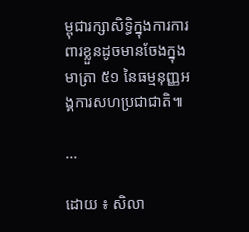ម្ពុជារក្សាសិទ្ធិក្នុងការការពារខ្លួនដូចមានចែងក្នុងមាត្រា ៥១ នៃធម្មនុញ្ញអង្គការសហប្រជាជាតិ៕

...

ដោយ ៖ សិលា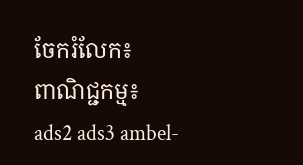ចែករំលែក៖
ពាណិជ្ជកម្ម៖
ads2 ads3 ambel-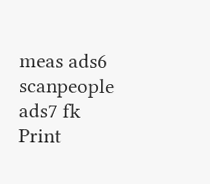meas ads6 scanpeople ads7 fk Print